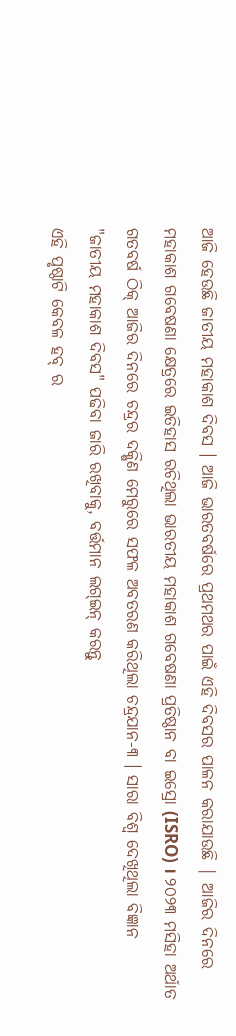ଆଜି ହେଉଛି ଜାତୀୟ ମହାକାଶ ଦିବସ । ଆଜି ଭାରତବର୍ଷରେ ପ୍ରଥମଥର ପାଇଁ ଏହି ଦିବସର ପାଳନ କରାଯାଉଛି | ଆଜିର ଦିନରେ ମହାକାଶ ଗବେଷଣା କ୍ଷେତ୍ରରେ ଇତିହାସ ରଚିଥିଲା ଭାରତୀୟ ମହାକାଶ ଗବେଷଣା ପ୍ରତିଷ୍ଠାନ ବା ଇସ୍ରୋ (ISRO) । ୨୦୨୩ ମସିହା ଅର୍ଥାତ ଗତବର୍ଷ ଠିକ୍ ଆଜିର ଦିନରେ ଚନ୍ଦ୍ରର ଦକ୍ଷିଣ ମେରୁରେ ସଫଳ ଅବତରଣ କରିଥିଲା ଚନ୍ଦ୍ରଯାନ-୩ । ସାରା ବିଶ୍ୱ ଦେଖିଥିଲା ବିଜ୍ଞାନ
"ଜାତୀୟ ମହାକାଶ ଦିବସ" ପଢିବା ଜାରି ରଖିବାକୁ, ବର୍ତ୍ତମାନ ଲଗ୍ଇନ୍ କରନ୍ତୁ
ଏହି ପୃଷ୍ଠାଟି କେବଳ ହବ୍ ର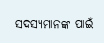ସଦସ୍ୟମାନଙ୍କ ପାଇଁ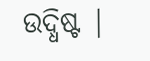ଉଦ୍ଧିଷ୍ଟ |